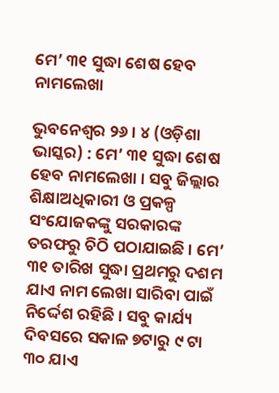ମେ’ ୩୧ ସୁଦ୍ଧା ଶେଷ ହେବ ନାମଲେଖା

ଭୁବନେଶ୍ୱର ୨୬ । ୪ (ଓଡ଼ିଶା ଭାସ୍କର) : ମେ’ ୩୧ ସୁଦ୍ଧା ଶେଷ ହେବ ନାମଲେଖା । ସବୁ ଜିଲ୍ଲାର ଶିକ୍ଷାଅଧିକାରୀ ଓ ପ୍ରକଳ୍ପ ସଂଯୋଜକଙ୍କୁ ସରକାରଙ୍କ ତରଫରୁ ଚିଠି ପଠାଯାଇଛି । ମେ’ ୩୧ ତାରିଖ ସୁଦ୍ଧା ପ୍ରଥମରୁ ଦଶମ ଯାଏ ନାମ ଲେଖା ସାରିବା ପାଇଁ ନିର୍ଦ୍ଦେଶ ରହିଛି । ସବୁ କାର୍ଯ୍ୟ ଦିବସରେ ସକାଳ ୭ଟାରୁ ୯ ଟା ୩୦ ଯାଏ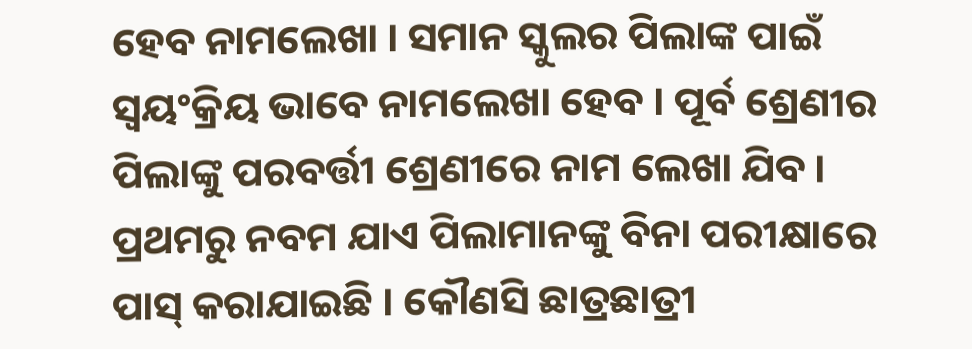ହେବ ନାମଲେଖା । ସମାନ ସ୍କୁଲର ପିଲାଙ୍କ ପାଇଁ ସ୍ୱୟଂକ୍ରିୟ ଭାବେ ନାମଲେଖା ହେବ । ପୂର୍ବ ଶ୍ରେଣୀର ପିଲାଙ୍କୁ ପରବର୍ତ୍ତୀ ଶ୍ରେଣୀରେ ନାମ ଲେଖା ଯିବ । ପ୍ରଥମରୁ ନବମ ଯାଏ ପିଲାମାନଙ୍କୁ ବିନା ପରୀକ୍ଷାରେ ପାସ୍ କରାଯାଇଛି । କୌଣସି ଛାତ୍ରଛାତ୍ରୀ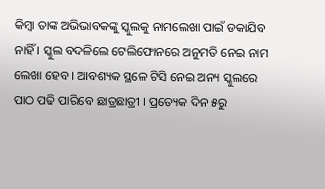କିମ୍ବା ତାଙ୍କ ଅଭିଭାବକଙ୍କୁ ସ୍କୁଲକୁ ନାମଲେଖା ପାଇଁ ଡକାଯିବ ନାହିଁ । ସ୍କୁଲ ବଦଳିଲେ ଟେଲିଫୋନରେ ଅନୁମତି ନେଇ ନାମ ଲେଖା ହେବ । ଆବଶ୍ୟକ ସ୍ଥଳେ ଟିସି ନେଇ ଅନ୍ୟ ସ୍କୁଲରେ ପାଠ ପଢି ପାରିବେ ଛାତ୍ରଛାତ୍ରୀ । ପ୍ରତ୍ୟେକ ଦିନ ୫ରୁ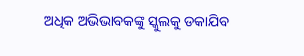ଅଧିକ ଅଭିଭାବକଙ୍କୁ ସ୍କୁଲକୁ ଡକାଯିବ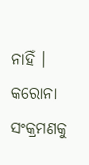ନାହିଁ । କରୋନା ସଂକ୍ରମଣକୁ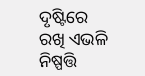ଦୃଷ୍ଟିରେ ରଖି ଏଭଳି ନିଷ୍ପତ୍ତି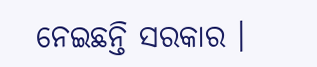ନେଇଛନ୍ତି ସରକାର ।